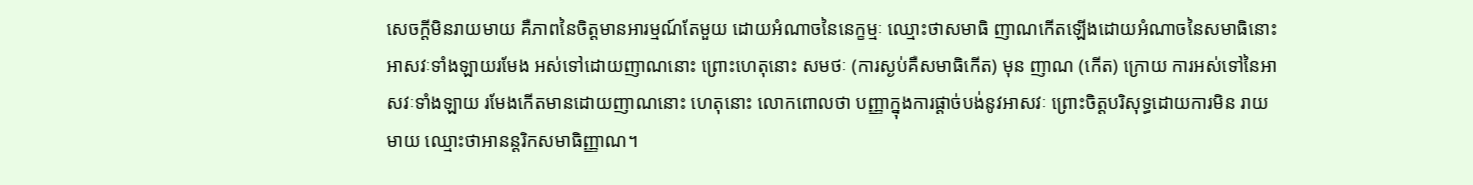សេចក្ដីមិនរាយមាយ គឺភាពនៃចិត្តមានអារម្មណ៍តែមួយ ដោយអំណាចនៃនេក្ខម្មៈ ឈ្មោះថាសមាធិ ញាណកើតឡើងដោយអំណាចនៃសមាធិនោះ អាសវៈទាំងឡាយរមែង អស់ទៅដោយញាណនោះ ព្រោះហេតុនោះ សមថៈ (ការស្ងប់គឺសមាធិកើត) មុន ញាណ (កើត) ក្រោយ ការអស់ទៅនៃអាសវៈទាំងឡាយ រមែងកើតមានដោយញាណនោះ ហេតុនោះ លោកពោលថា បញ្ញាក្នុងការផ្ដាច់បង់នូវអាសវៈ ព្រោះចិត្តបរិសុទ្ធដោយការមិន រាយមាយ ឈ្មោះថាអានន្ដរិកសមាធិញ្ញាណ។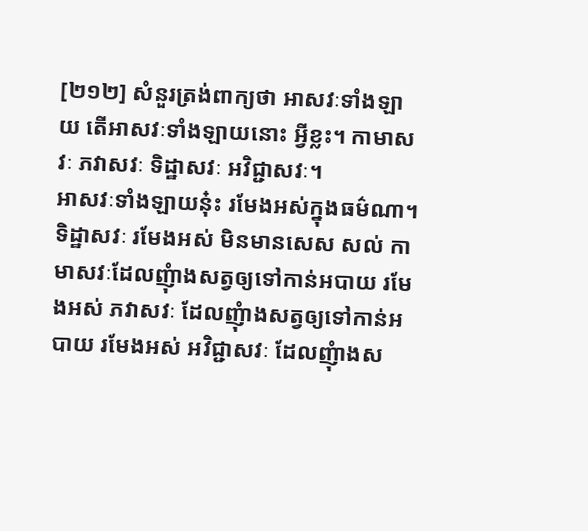[២១២] សំនួរត្រង់ពាក្យថា អាសវៈទាំងឡាយ តើអាសវៈទាំងឡាយនោះ អ្វីខ្លះ។ កាមាសវៈ ភវាសវៈ ទិដ្ឋាសវៈ អវិជ្ជាសវៈ។
អាសវៈទាំងឡាយនុ៎ះ រមែងអស់ក្នុងធម៌ណា។ ទិដ្ឋាសវៈ រមែងអស់ មិនមានសេស សល់ កាមាសវៈដែលញុំាងសត្វឲ្យទៅកាន់អបាយ រមែងអស់ ភវាសវៈ ដែលញុំាងសត្វឲ្យទៅកាន់អបាយ រមែងអស់ អវិជ្ជាសវៈ ដែលញុំាងស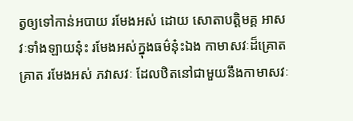ត្វឲ្យទៅកាន់អបាយ រមែងអស់ ដោយ សោតាបត្តិមគ្គ អាសវៈទាំងឡាយនុ៎ះ រមែងអស់ក្នុងធម៌នុ៎ះឯង កាមាសវៈដ៏គ្រោតគ្រាត រមែងអស់ ភវាសវៈ ដែលឋិតនៅជាមួយនឹងកាមាសវៈ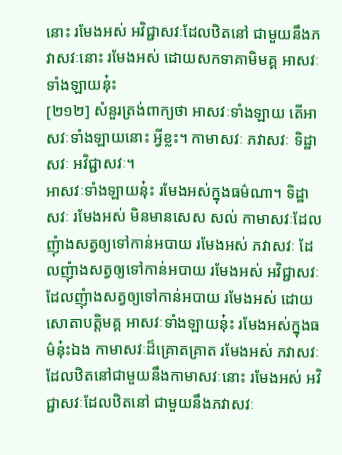នោះ រមែងអស់ អវិជ្ជាសវៈដែលឋិតនៅ ជាមួយនឹងភវាសវៈនោះ រមែងអស់ ដោយសកទាគាមិមគ្គ អាសវៈទាំងឡាយនុ៎ះ
[២១២] សំនួរត្រង់ពាក្យថា អាសវៈទាំងឡាយ តើអាសវៈទាំងឡាយនោះ អ្វីខ្លះ។ កាមាសវៈ ភវាសវៈ ទិដ្ឋាសវៈ អវិជ្ជាសវៈ។
អាសវៈទាំងឡាយនុ៎ះ រមែងអស់ក្នុងធម៌ណា។ ទិដ្ឋាសវៈ រមែងអស់ មិនមានសេស សល់ កាមាសវៈដែលញុំាងសត្វឲ្យទៅកាន់អបាយ រមែងអស់ ភវាសវៈ ដែលញុំាងសត្វឲ្យទៅកាន់អបាយ រមែងអស់ អវិជ្ជាសវៈ ដែលញុំាងសត្វឲ្យទៅកាន់អបាយ រមែងអស់ ដោយ សោតាបត្តិមគ្គ អាសវៈទាំងឡាយនុ៎ះ រមែងអស់ក្នុងធម៌នុ៎ះឯង កាមាសវៈដ៏គ្រោតគ្រាត រមែងអស់ ភវាសវៈ ដែលឋិតនៅជាមួយនឹងកាមាសវៈនោះ រមែងអស់ អវិជ្ជាសវៈដែលឋិតនៅ ជាមួយនឹងភវាសវៈ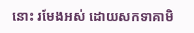នោះ រមែងអស់ ដោយសកទាគាមិ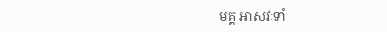មគ្គ អាសវៈទាំ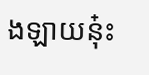ងឡាយនុ៎ះ